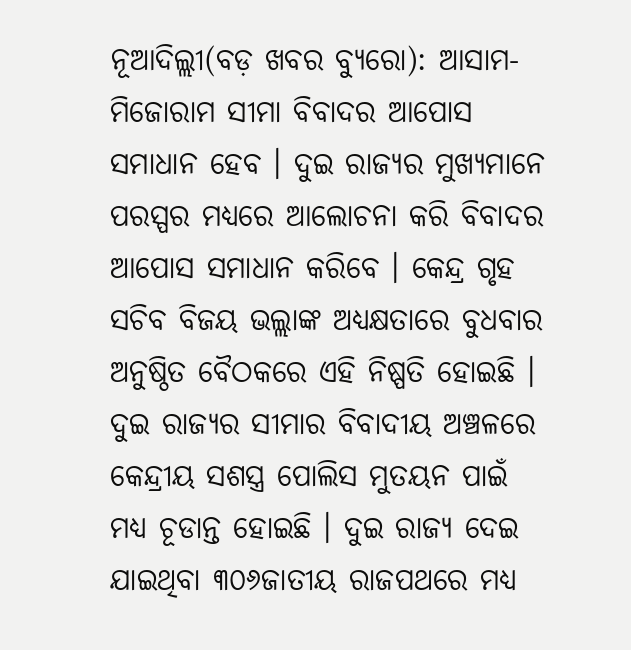ନୂଆଦିଲ୍ଲୀ(ବଡ଼ ଖବର ବ୍ୟୁରୋ): ଆସାମ-ମିଜୋରାମ ସୀମା ବିବାଦର ଆପୋସ ସମାଧାନ ହେବ । ଦୁଇ ରାଜ୍ୟର ମୁଖ୍ୟମାନେ ପରସ୍ପର ମଧ୍ୟରେ ଆଲୋଚନା କରି ବିବାଦର ଆପୋସ ସମାଧାନ କରିବେ । କେନ୍ଦ୍ର ଗୃହ ସଚିବ ବିଜୟ ଭଲ୍ଲାଙ୍କ ଅଧ୍ୟକ୍ଷତାରେ ବୁଧବାର ଅନୁଷ୍ଠିତ ବୈଠକରେ ଏହି ନିଷ୍ପତି ହୋଇଛି । ଦୁଇ ରାଜ୍ୟର ସୀମାର ବିବାଦୀୟ ଅଞ୍ଚଳରେ କେନ୍ଦ୍ରୀୟ ସଶସ୍ତ୍ର ପୋଲିସ ମୁତୟନ ପାଇଁ ମଧ୍ୟ ଚୂଡାନ୍ତ ହୋଇଛି । ଦୁଇ ରାଜ୍ୟ ଦେଇ ଯାଇଥିବା ୩୦୬ଜାତୀୟ ରାଜପଥରେ ମଧ୍ୟ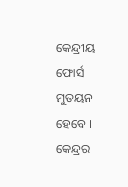କେନ୍ଦ୍ରୀୟ ଫୋର୍ସ ମୁତୟନ ହେବେ ।
କେନ୍ଦ୍ରର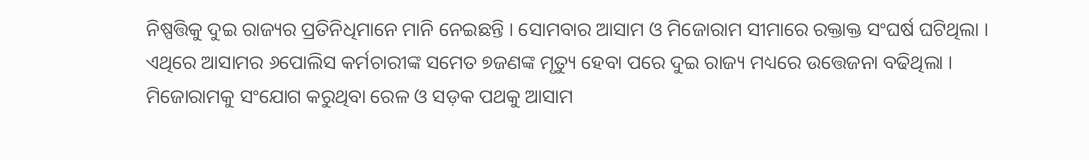ନିଷ୍ପତ୍ତିକୁ ଦୁଇ ରାଜ୍ୟର ପ୍ରତିନିଧିମାନେ ମାନି ନେଇଛନ୍ତି । ସୋମବାର ଆସାମ ଓ ମିଜୋରାମ ସୀମାରେ ରକ୍ତାକ୍ତ ସଂଘର୍ଷ ଘଟିଥିଲା । ଏଥିରେ ଆସାମର ୬ପୋଲିସ କର୍ମଚାରୀଙ୍କ ସମେତ ୭ଜଣଙ୍କ ମୃତ୍ୟୁ ହେବା ପରେ ଦୁଇ ରାଜ୍ୟ ମଧ୍ୟରେ ଉତ୍ତେଜନା ବଢିଥିଲା । ମିଜୋରାମକୁ ସଂଯୋଗ କରୁଥିବା ରେଳ ଓ ସଡ଼କ ପଥକୁ ଆସାମ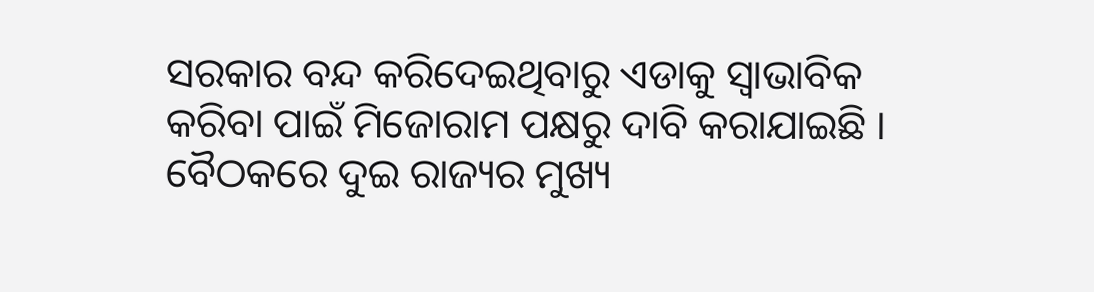ସରକାର ବନ୍ଦ କରିଦେଇଥିବାରୁ ଏଡାକୁ ସ୍ୱାଭାବିକ କରିବା ପାଇଁ ମିଜୋରାମ ପକ୍ଷରୁ ଦାବି କରାଯାଇଛି । ବୈଠକରେ ଦୁଇ ରାଜ୍ୟର ମୁଖ୍ୟ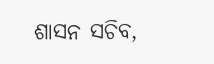ଶାସନ ସଚିବ,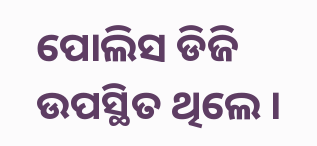ପୋଲିସ ଡିଜି ଉପସ୍ଥିତ ଥିଲେ ।